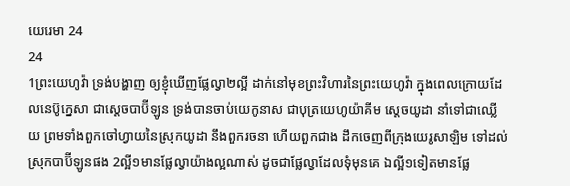យេរេមា 24
24
1ព្រះយេហូវ៉ា ទ្រង់បង្ហាញ ឲ្យខ្ញុំឃើញផ្លែល្វា២ល្អី ដាក់នៅមុខព្រះវិហារនៃព្រះយេហូវ៉ា ក្នុងពេលក្រោយដែលនេប៊ូក្នេសា ជាស្តេចបាប៊ីឡូន ទ្រង់បានចាប់យេកូនាស ជាបុត្រយេហូយ៉ាគីម ស្តេចយូដា នាំទៅជាឈ្លើយ ព្រមទាំងពួកចៅហ្វាយនៃស្រុកយូដា នឹងពួករចនា ហើយពួកជាង ដឹកចេញពីក្រុងយេរូសាឡិម ទៅដល់ស្រុកបាប៊ីឡូនផង 2ល្អី១មានផ្លែល្វាយ៉ាងល្អណាស់ ដូចជាផ្លែល្វាដែលទុំមុនគេ ឯល្អី១ទៀតមានផ្លែ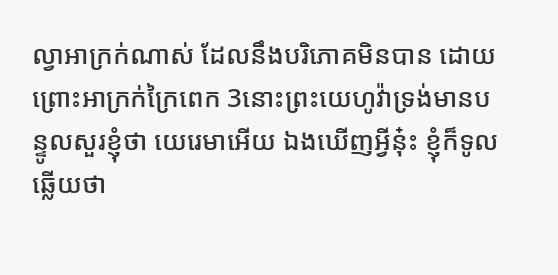ល្វាអាក្រក់ណាស់ ដែលនឹងបរិភោគមិនបាន ដោយព្រោះអាក្រក់ក្រៃពេក 3នោះព្រះយេហូវ៉ាទ្រង់មានបន្ទូលសួរខ្ញុំថា យេរេមាអើយ ឯងឃើញអ្វីនុ៎ះ ខ្ញុំក៏ទូលឆ្លើយថា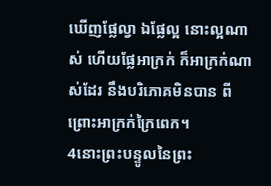ឃើញផ្លែល្វា ឯផ្លែល្អ នោះល្អណាស់ ហើយផ្លែអាក្រក់ ក៏អាក្រក់ណាស់ដែរ នឹងបរិភោគមិនបាន ពីព្រោះអាក្រក់ក្រៃពេក។
4នោះព្រះបន្ទូលនៃព្រះ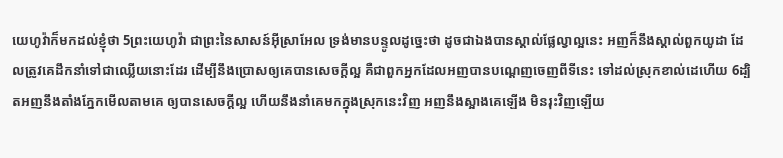យេហូវ៉ាក៏មកដល់ខ្ញុំថា 5ព្រះយេហូវ៉ា ជាព្រះនៃសាសន៍អ៊ីស្រាអែល ទ្រង់មានបន្ទូលដូច្នេះថា ដូចជាឯងបានស្គាល់ផ្លែល្វាល្អនេះ អញក៏នឹងស្គាល់ពួកយូដា ដែលត្រូវគេដឹកនាំទៅជាឈ្លើយនោះដែរ ដើម្បីនឹងប្រោសឲ្យគេបានសេចក្ដីល្អ គឺជាពួកអ្នកដែលអញបានបណ្តេញចេញពីទីនេះ ទៅដល់ស្រុកខាល់ដេហើយ 6ដ្បិតអញនឹងតាំងភ្នែកមើលតាមគេ ឲ្យបានសេចក្ដីល្អ ហើយនឹងនាំគេមកក្នុងស្រុកនេះវិញ អញនឹងស្អាងគេឡើង មិនរុះវិញឡើយ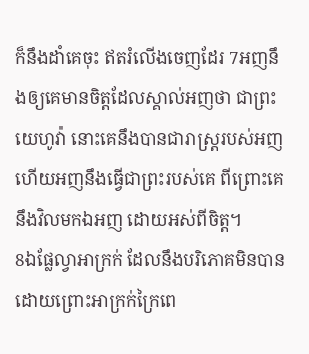ក៏នឹងដាំគេចុះ ឥតរំលើងចេញដែរ 7អញនឹងឲ្យគេមានចិត្តដែលស្គាល់អញថា ជាព្រះយេហូវ៉ា នោះគេនឹងបានជារាស្ត្ររបស់អញ ហើយអញនឹងធ្វើជាព្រះរបស់គេ ពីព្រោះគេនឹងវិលមកឯអញ ដោយអស់ពីចិត្ត។
8ឯផ្លែល្វាអាក្រក់ ដែលនឹងបរិភោគមិនបាន ដោយព្រោះអាក្រក់ក្រៃពេ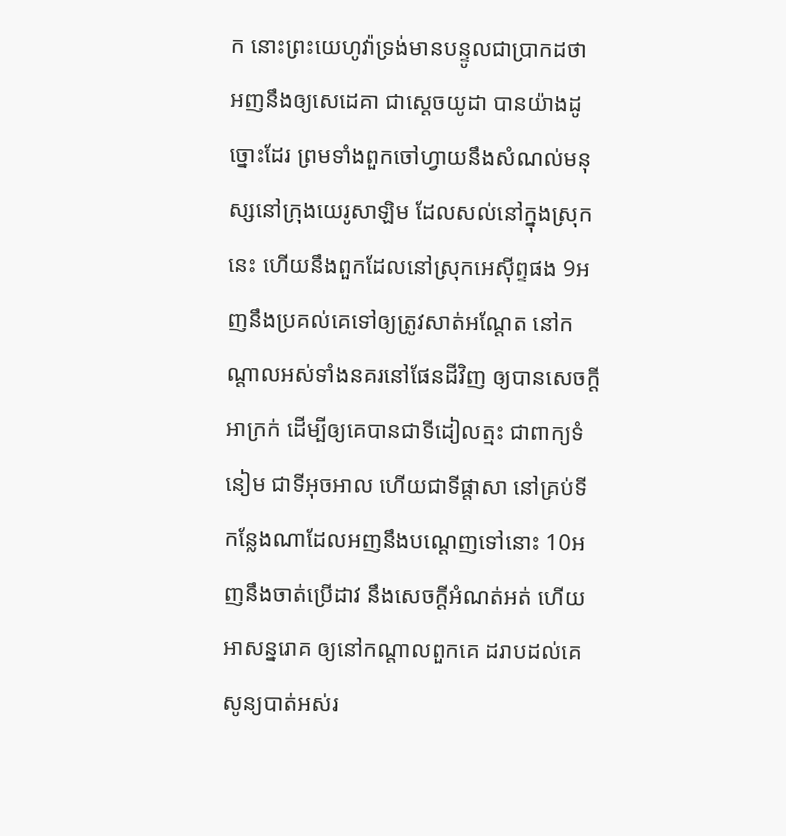ក នោះព្រះយេហូវ៉ាទ្រង់មានបន្ទូលជាប្រាកដថា អញនឹងឲ្យសេដេគា ជាស្តេចយូដា បានយ៉ាងដូច្នោះដែរ ព្រមទាំងពួកចៅហ្វាយនឹងសំណល់មនុស្សនៅក្រុងយេរូសាឡិម ដែលសល់នៅក្នុងស្រុកនេះ ហើយនឹងពួកដែលនៅស្រុកអេស៊ីព្ទផង 9អញនឹងប្រគល់គេទៅឲ្យត្រូវសាត់អណ្តែត នៅកណ្តាលអស់ទាំងនគរនៅផែនដីវិញ ឲ្យបានសេចក្ដីអាក្រក់ ដើម្បីឲ្យគេបានជាទីដៀលត្មះ ជាពាក្យទំនៀម ជាទីអុចអាល ហើយជាទីផ្តាសា នៅគ្រប់ទីកន្លែងណាដែលអញនឹងបណ្តេញទៅនោះ 10អញនឹងចាត់ប្រើដាវ នឹងសេចក្ដីអំណត់អត់ ហើយអាសន្នរោគ ឲ្យនៅកណ្តាលពួកគេ ដរាបដល់គេសូន្យបាត់អស់រ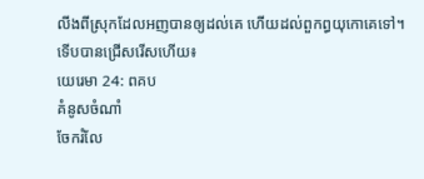លីងពីស្រុកដែលអញបានឲ្យដល់គេ ហើយដល់ពួកព្ធយុកោគេទៅ។
ទើបបានជ្រើសរើសហើយ៖
យេរេមា 24: ពគប
គំនូសចំណាំ
ចែករំលែ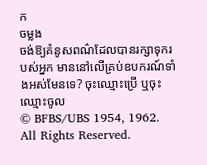ក
ចម្លង
ចង់ឱ្យគំនូសពណ៌ដែលបានរក្សាទុករបស់អ្នក មាននៅលើគ្រប់ឧបករណ៍ទាំងអស់មែនទេ? ចុះឈ្មោះប្រើ ឬចុះឈ្មោះចូល
© BFBS/UBS 1954, 1962. All Rights Reserved.